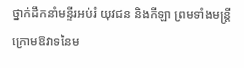ថ្នាក់ដឹកនាំមន្ទីរអប់រំ យុវជន និងកីឡា ព្រមទាំងមន្រ្តីក្រោមឱវាទនៃម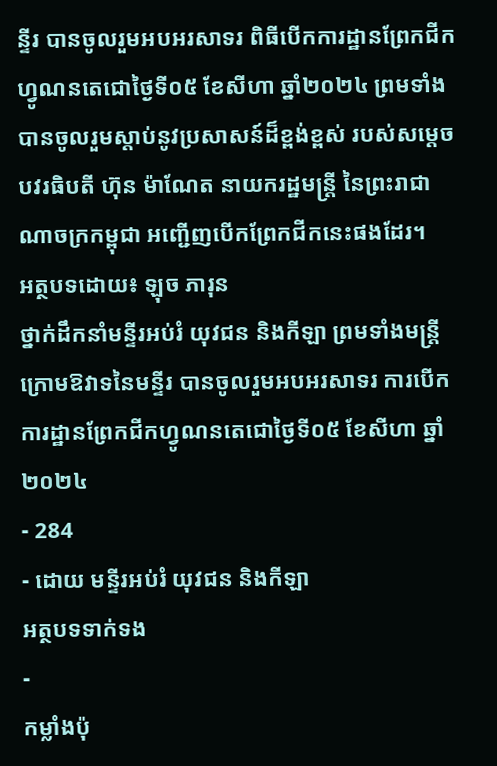ន្ទីរ បានចូលរួមអបអរសាទរ ពិធីបើកការដ្ឋានព្រែកជីកហ្វូណនតេជោថ្ងៃទី០៥ ខែសីហា ឆ្នាំ២០២៤ ព្រមទាំងបានចូលរួមស្តាប់នូវប្រសាសន៍ដ៏ខ្ពង់ខ្ពស់ របស់សម្តេចបវរធិបតី ហ៊ុន ម៉ាណែត នាយករដ្ឋមន្រ្តី នៃព្រះរាជាណាចក្រកម្ពុជា អញ្ជើញបើកព្រែកជីកនេះផងដែរ។
អត្ថបទដោយ៖ ឡុច ភារុន
ថ្នាក់ដឹកនាំមន្ទីរអប់រំ យុវជន និងកីឡា ព្រមទាំងមន្រ្តីក្រោមឱវាទនៃមន្ទីរ បានចូលរួមអបអរសាទរ ការបើកការដ្ឋានព្រែកជីកហ្វូណនតេជោថ្ងៃទី០៥ ខែសីហា ឆ្នាំ២០២៤
- 284
- ដោយ មន្ទីរអប់រំ យុវជន និងកីឡា
អត្ថបទទាក់ទង
-
កម្លាំងប៉ុ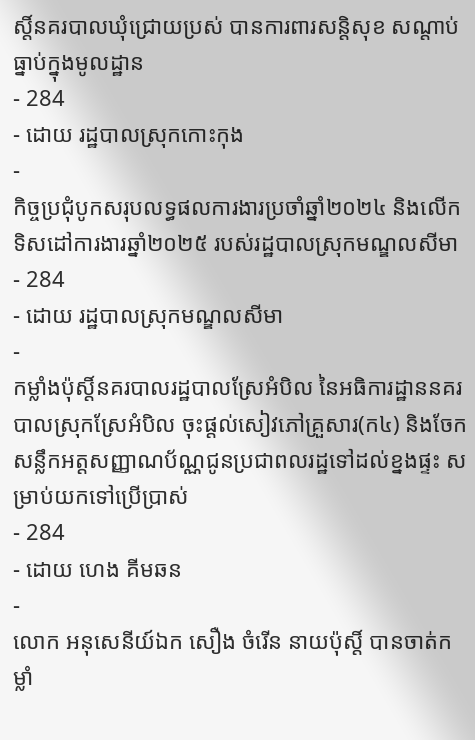ស្តិ៍នគរបាលឃុំជ្រោយប្រស់ បានការពារសន្តិសុខ សណ្ដាប់ធ្នាប់ក្នុងមូលដ្ឋាន
- 284
- ដោយ រដ្ឋបាលស្រុកកោះកុង
-
កិច្ចប្រជុំបូកសរុបលទ្ធផលការងារប្រចាំឆ្នាំ២០២៤ និងលើកទិសដៅការងារឆ្នាំ២០២៥ របស់រដ្ឋបាលស្រុកមណ្ឌលសីមា
- 284
- ដោយ រដ្ឋបាលស្រុកមណ្ឌលសីមា
-
កម្លាំងប៉ុស្តិ៍នគរបាលរដ្ឋបាលស្រែអំបិល នៃអធិការដ្ឋាននគរបាលស្រុកស្រែអំបិល ចុះផ្តល់សៀវភៅគ្រួសារ(ក៤) និងចែកសន្លឹកអត្តសញ្ញាណប័ណ្ណជូនប្រជាពលរដ្ឋទៅដល់ខ្នងផ្ទះ សម្រាប់យកទៅប្រើប្រាស់
- 284
- ដោយ ហេង គីមឆន
-
លោក អនុសេនីយ៍ឯក សឿង ចំរេីន នាយប៉ុស្តិ៍ បានចាត់កម្លាំ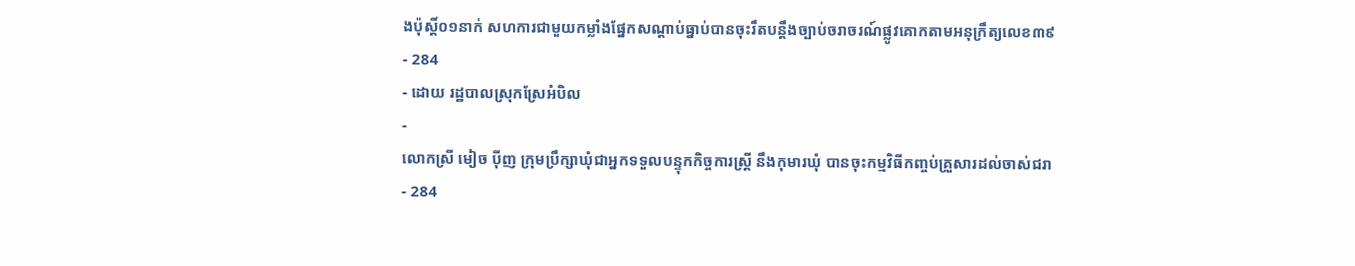ងប៉ុស្តិ៍០១នាក់ សហការជាមួយកម្លាំងផ្នែកសណ្ដាប់ធ្នាប់បានចុះរឹតបន្តឹងច្បាប់ចរាចរណ៍ផ្លូវគោកតាមអនុក្រឹត្យលេខ៣៩
- 284
- ដោយ រដ្ឋបាលស្រុកស្រែអំបិល
-
លោកស្រី មៀច ប៉ីញ ក្រុមប្រឹក្សាឃុំជាអ្នកទទួលបន្ទុកកិច្ចការស្ត្រី នឹងកុមារឃុំ បានចុះកម្មវិធីកញ្ចប់គ្រួសារដល់ចាស់ជរា
- 284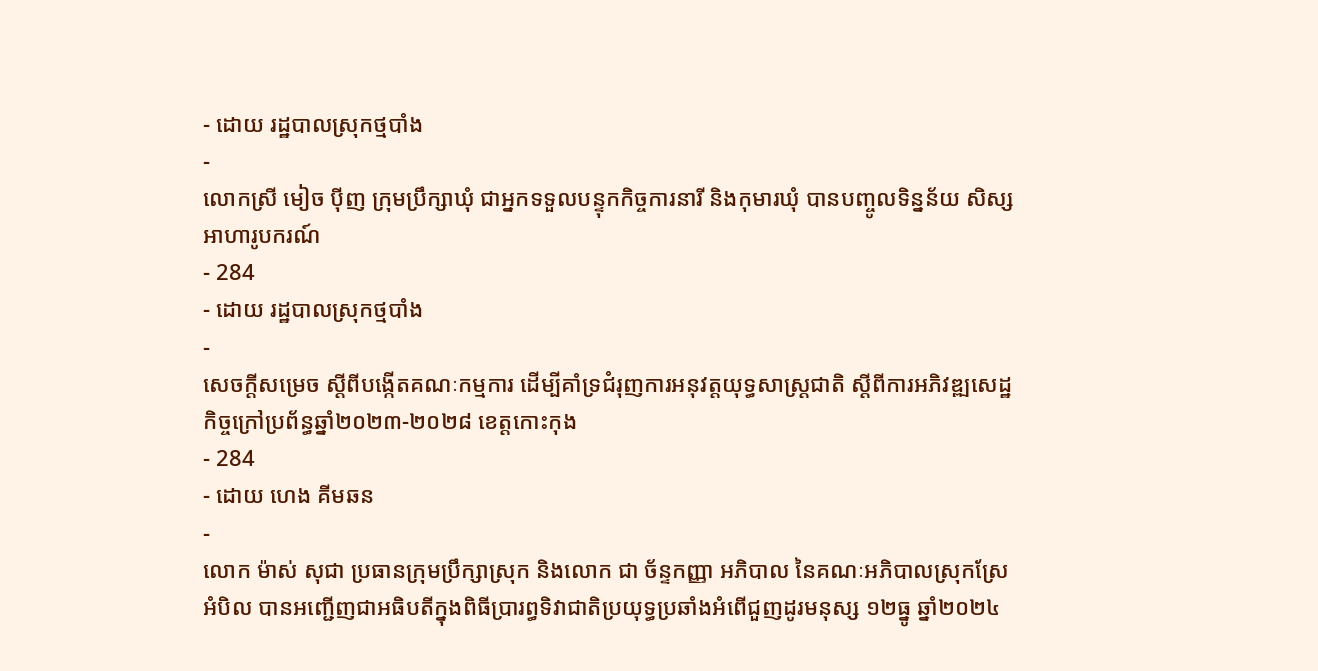- ដោយ រដ្ឋបាលស្រុកថ្មបាំង
-
លោកស្រី មៀច ប៉ីញ ក្រុមប្រឹក្សាឃុំ ជាអ្នកទទួលបន្ទុកកិច្ចការនារី និងកុមារឃុំ បានបញ្ចូលទិន្នន័យ សិស្សអាហារូបករណ៍
- 284
- ដោយ រដ្ឋបាលស្រុកថ្មបាំង
-
សេចក្តីសម្រេច ស្តីពីបង្កើតគណៈកម្មការ ដើម្បីគាំទ្រជំរុញការអនុវត្តយុទ្ធសាស្ត្រជាតិ ស្តីពីការអភិវឌ្ឍសេដ្ឋកិច្ចក្រៅប្រព័ន្ធឆ្នាំ២០២៣-២០២៨ ខេត្តកោះកុង
- 284
- ដោយ ហេង គីមឆន
-
លោក ម៉ាស់ សុជា ប្រធានក្រុមប្រឹក្សាស្រុក និងលោក ជា ច័ន្ទកញ្ញា អភិបាល នៃគណៈអភិបាលស្រុកស្រែអំបិល បានអញ្ជើញជាអធិបតីក្នុងពិធីប្រារព្ធទិវាជាតិប្រយុទ្ធប្រឆាំងអំពើជួញដូរមនុស្ស ១២ធ្នូ ឆ្នាំ២០២៤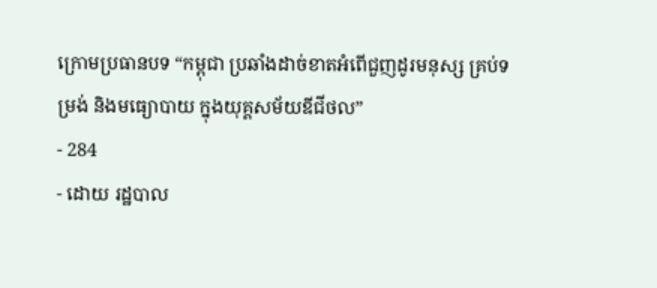ក្រោមប្រធានបទ “កម្ពុជា ប្រឆាំងដាច់ខាតអំពើជួញដូរមនុស្ស គ្រប់ទម្រង់ និងមធ្យោបាយ ក្នុងយុគ្គសម័យឌីជីថល”
- 284
- ដោយ រដ្ឋបាល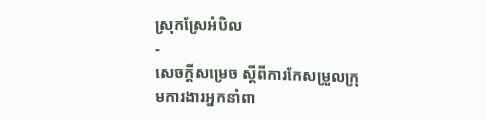ស្រុកស្រែអំបិល
-
សេចក្តីសម្រេច ស្តីពីការកែសម្រួលក្រុមការងារអ្នកនាំពា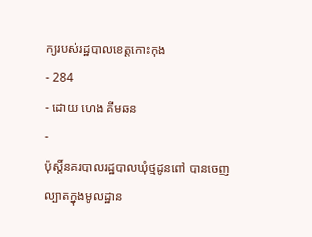ក្យរបស់រដ្ឋបាលខេត្តកោះកុង
- 284
- ដោយ ហេង គីមឆន
-
ប៉ុស្តិ៍នគរបាលរដ្ឋបាលឃុំថ្មដូនពៅ បានចេញល្បាតក្នុងមូលដ្ឋាន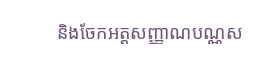និងចែកអត្តសញ្ញាណបណ្ណស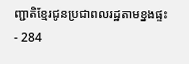ញ្ជាតិខ្មែរជូនប្រជាពលរដ្ឋតាមខ្នងផ្ទះ
- 284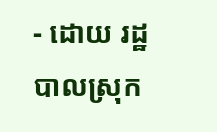- ដោយ រដ្ឋបាលស្រុក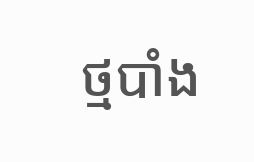ថ្មបាំង